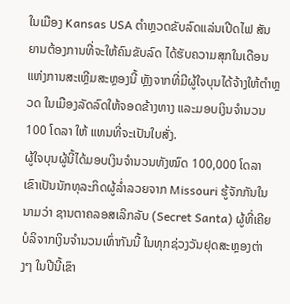ໃນເມືອງ Kansas USA ຕຳຫຼວດຂັບລົດແລ່ນເປີດໄຟ ສັນຍານຕ້ອງການທີ່ຈະໃຫ້ຄົນຂັບລົດ ໄດ້ຮັບຄວາມສຸກໃນເດືອນແຫ່ງການສະເຫຼີມສະຫຼອງນີ້ ຫຼັງຈາກທີ່ມີຜູ້ໃຈບຸນໄດ້ຈ້າງໃຫ້ຕຳຫຼວດ ໃນເມືອງລັດລົດໃຫ້ຈອດຂ້າງທາງ ແລະມອບເງິນຈຳນວນ 100 ໂດລາ ໃຫ້ ແທນທີ່ຈະເປັນໃບສັ່ງ.
ຜູ້ໃຈບຸນຜູ້ນີ້ໄດ້ມອບເງິນຈຳນວນທັງໝົດ 100,000 ໂດລາ ເຂົາເປັນນັກທຸລະກິດຜູ້ລ່ຳລວຍຈາກ Missouri ຮູ້ຈັກກັນໃນນາມວ່າ ຊານຕາຄລອສເລິກລັບ (Secret Santa) ຜູ້ທີ່ເຄີຍບໍລິຈາກເງິນຈຳນວນເທົ່າກັນນີ້ ໃນທຸກຊ່ວງວັນຢຸດສະຫຼອງຕ່າງໆ ໃນປີນີ້ເຂົາ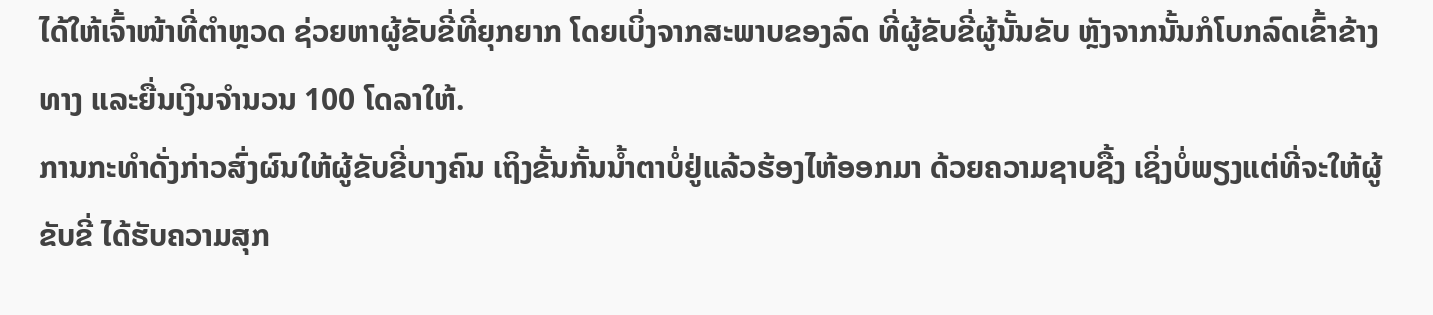ໄດ້ໃຫ້ເຈົ້າໜ້າທີ່ຕຳຫຼວດ ຊ່ວຍຫາຜູ້ຂັບຂີ່ທີ່ຍຸກຍາກ ໂດຍເບິ່ງຈາກສະພາບຂອງລົດ ທີ່ຜູ້ຂັບຂີ່ຜູ້ນັ້ນຂັບ ຫຼັງຈາກນັ້ນກໍໂບກລົດເຂົ້າຂ້າງທາງ ແລະຍື່ນເງິນຈຳນວນ 100 ໂດລາໃຫ້.
ການກະທຳດັ່ງກ່າວສົ່ງຜົນໃຫ້ຜູ້ຂັບຂີ່ບາງຄົນ ເຖິງຂັ້ນກັ້ນນ້ຳຕາບໍ່ຢູ່ແລ້ວຮ້ອງໄຫ້ອອກມາ ດ້ວຍຄວາມຊາບຊື້ງ ເຊິ່ງບໍ່ພຽງແຕ່ທີ່ຈະໃຫ້ຜູ້ຂັບຂີ່ ໄດ້ຮັບຄວາມສຸກ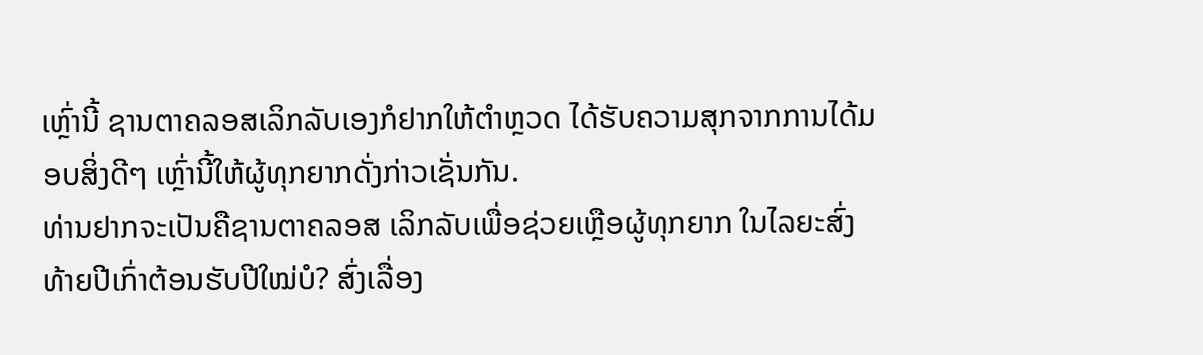ເຫຼົ່ານີ້ ຊານຕາຄລອສເລິກລັບເອງກໍຢາກໃຫ້ຕຳຫຼວດ ໄດ້ຮັບຄວາມສຸກຈາກການໄດ້ມອບສິ່ງດີໆ ເຫຼົ່ານີ້ໃຫ້ຜູ້ທຸກຍາກດັ່ງກ່າວເຊັ່ນກັນ.
ທ່ານຢາກຈະເປັນຄືຊານຕາຄລອສ ເລິກລັບເພື່ອຊ່ວຍເຫຼືອຜູ້ທຸກຍາກ ໃນໄລຍະສົ່ງທ້າຍປີເກົ່າຕ້ອນຮັບປີໃໝ່ບໍ? ສົ່ງເລື່ອງ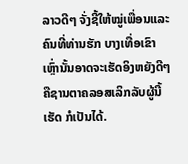ລາວດີໆ ຈັ່ງຊີ້ໃຫ້ໝູ່ເພື່ອນແລະຄົນທີ່ທ່ານຮັກ ບາງເທື່ອເຂົາເຫຼົ່ານັ້ນອາດຈະເຮັດອິງຫຍັງດີໆ ຄືຊານຕາຄລອສເລິກລັບຜູ້ນີ້ເຮັດ ກໍເປັນໄດ້.